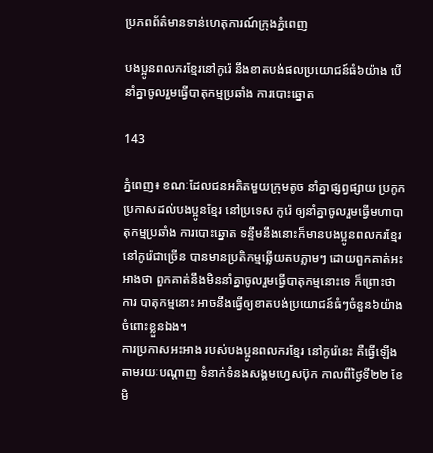ប្រភពព័ត៌មានទាន់ហេតុការណ៍ក្រុងភ្នំពេញ

បងប្អូនពលករខ្មែរនៅកូរ៉េ នឹងខាតបង់ផលប្រយោជន៍ធំ៦យ៉ាង បើនាំគ្នាចូលរួមធ្វើបាតុកម្មប្រឆាំង ការបោះឆ្នោត

143

ភ្នំពេញ៖ ខណៈដែលជនអគិតមួយក្រុមតូច នាំគ្នាផ្សព្វផ្សាយ ប្រកូកប្រកាសដល់បងប្អូនខ្មែរ នៅប្រទេស កូរ៉េ ឲ្យនាំគ្នាចូលរួមធ្វើមហាបាតុកម្មប្រឆាំង ការបោះឆ្នោត ទន្ទឹមនឹងនោះក៏មានបងប្អូនពលករខ្មែរនៅកូរ៉េជាច្រើន បានមានប្រតិកម្មឆ្លើយតបភ្លាមៗ ដោយពួកគាត់អះអាងថា ពួកគាត់នឹងមិននាំគ្នាចូលរួមធ្វើបាតុកម្មនោះទេ ក៏ព្រោះថា ការ បាតុកម្មនោះ អាចនឹងធ្វើឲ្យខាតបង់ប្រយោជន៍ធំៗចំនួន៦យ៉ាងចំពោះខ្លួនឯង។
ការប្រកាសអះអាង របស់បងប្អូនពលករខ្មែរ នៅកូរ៉េនេះ គឺធ្វើឡើងតាមរយៈបណ្តាញ ទំនាក់ទំនងសង្គមហ្វេសប៊ុក កាលពីថ្ងៃទី២២ ខែមិ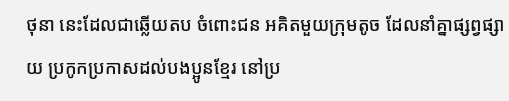ថុនា នេះដែលជាឆ្លើយតប ចំពោះជន អគិតមួយក្រុមតូច ដែលនាំគ្នាផ្សព្វផ្សាយ ប្រកូកប្រកាសដល់បងប្អូនខ្មែរ នៅប្រ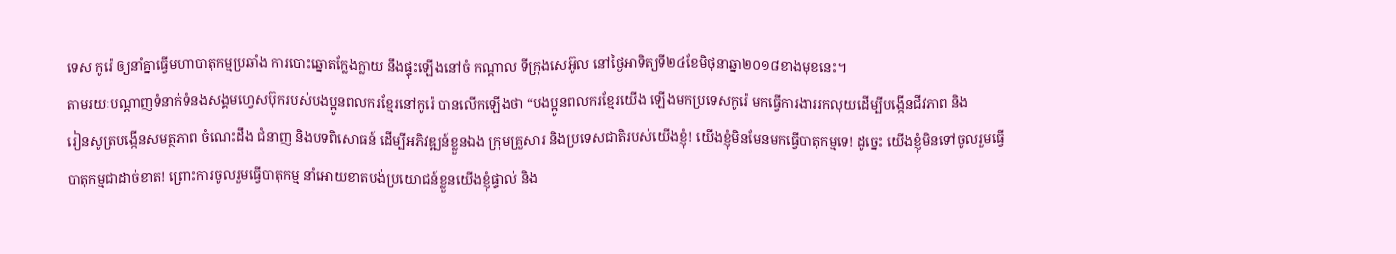ទេស កូរ៉េ ឲ្យនាំគ្នាធ្វើមហាបាតុកម្មប្រឆាំង ការបោះឆ្នោតក្លែងក្លាយ នឹងផ្ទុះឡើងនៅចំ កណ្ដាល ទីក្រុងសេអ៊ូល នៅថ្ងៃអាទិត្យទី២៤ខែមិថុនាឆ្នា២០១៨ខាងមុខនេះ។
តាមរយៈបណ្តាញទំនាក់ទំនងសង្គមហ្វេសប៊ុករបស់បងប្អូនពលករខ្មែរនៅកូរ៉េ បានលើកឡើងថា “បងប្អូនពលករខ្មែរយើង ឡើងមកប្រទេសកូរ៉េ មកធ្វើការងាររកលុយដើម្បីបង្កើនជីវភាព និង
រៀនសូត្របង្កើនសមត្ថភាព ចំណេះដឹង ជំនាញ និងបទពិសោធន៍ ដើម្បីអភិវឌ្ឍន៍ខ្លួនឯង ក្រុមគ្រួសារ និងប្រទេសជាតិរបស់យើងខ្ញុំ! យើងខ្ញុំមិនមែនមកធ្វើបាតុកម្មទេ! ដូច្នេះ យើងខ្ញុំមិនទៅចូលរួមធ្វើបាតុកម្មជាដាច់ខាត! ព្រោះការចូលរួមធ្វើបាតុកម្ម នាំអោយខាតបង់ប្រយោជន៍ខ្លួនយើងខ្ញុំផ្ទាល់ និង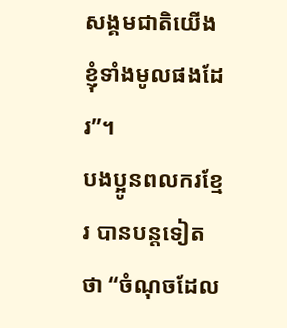សង្គមជាតិយើងខ្ញុំទាំងមូលផងដែរ”។
បងប្អូនពលករខ្មែរ បានបន្តទៀតថា “ចំណុចដែល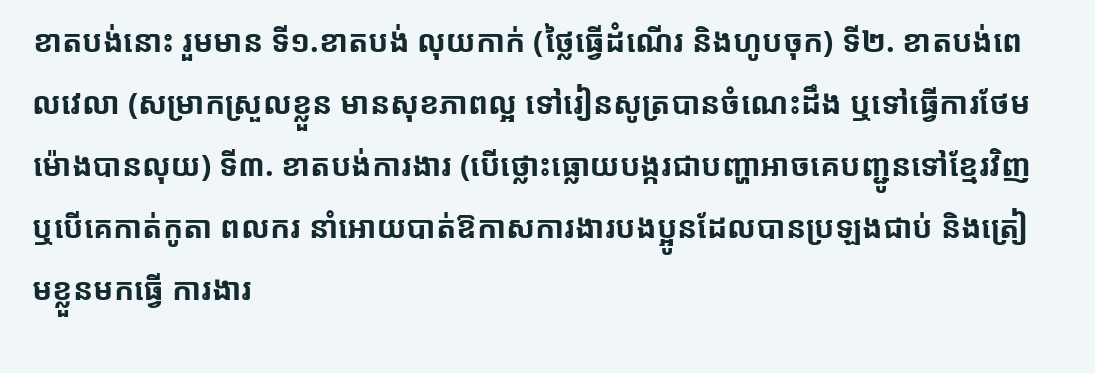ខាតបង់នោះ រួមមាន ទី១.ខាតបង់ លុយកាក់ (ថ្លៃធ្វើដំណើរ និងហូបចុក) ទី២. ខាតបង់ពេលវេលា (សម្រាកស្រួលខ្លួន មានសុខភាពល្អ ទៅរៀនសូត្របានចំណេះដឹង ឬទៅធ្វើការថែមម៉ោងបានលុយ) ទី៣. ខាតបង់ការងារ (បើថ្លោះធ្លោយបង្ករជាបញ្ហាអាចគេបញ្ជូនទៅខ្មែរវិញ ឬបើគេកាត់កូតា ពលករ នាំអោយបាត់ឱកាសការងារបងប្អូនដែលបានប្រឡងជាប់ និងត្រៀមខ្លួនមកធ្វើ ការងារ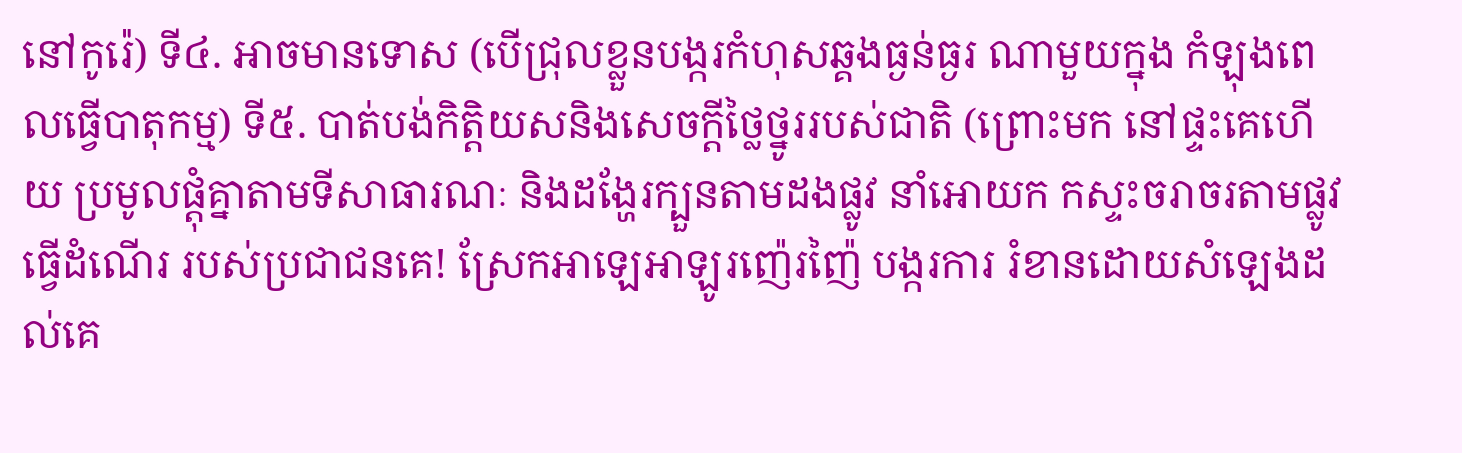នៅកូរ៉េ) ទី៤. អាចមានទោស (បើជ្រុលខ្លួនបង្ករកំហុសឆ្គងធ្ងន់ធ្ងរ ណាមួយក្នុង កំឡុងពេលធ្វើបាតុកម្ម) ទី៥. បាត់បង់កិត្តិយសនិងសេចក្តីថ្លៃថ្នូររបស់ជាតិ (ព្រោះមក នៅផ្ទះគេហើយ ប្រមូលផ្តុំគ្នាតាមទីសាធារណៈ និងដង្ហែរក្បួនតាមដងផ្លូវ នាំអោយក កស្ទះចរាចរតាមផ្លូវធ្វើដំណើរ របស់ប្រជាជនគេ! ស្រែកអាឡេអាឡូរញ៉េរញ៉ៃ បង្ករការ រំខានដោយសំឡេងដល់គេ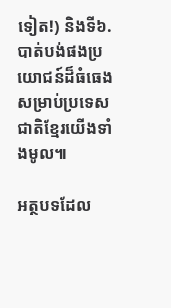ទៀត!) និងទី៦. បាត់បង់ផងប្រយោជន៍ដ៏ធំធេង សម្រាប់ប្រទេសជាតិខ្មែរយើងទាំងមូល៕

អត្ថបទដែល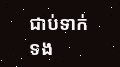ជាប់ទាក់ទង